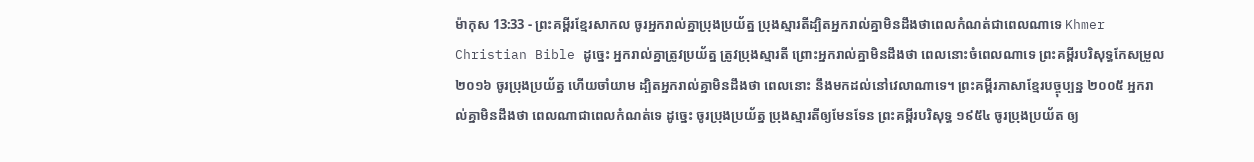ម៉ាកុស 13:33 - ព្រះគម្ពីរខ្មែរសាកល ចូរអ្នករាល់គ្នាប្រុងប្រយ័ត្ន ប្រុងស្មារតីដ្បិតអ្នករាល់គ្នាមិនដឹងថាពេលកំណត់ជាពេលណាទេ Khmer Christian Bible ដូច្នេះ អ្នករាល់គ្នាត្រូវប្រយ័ត្ន ត្រូវប្រុងស្មារតី ព្រោះអ្នករាល់គ្នាមិនដឹងថា ពេលនោះចំពេលណាទេ ព្រះគម្ពីរបរិសុទ្ធកែសម្រួល ២០១៦ ចូរប្រុងប្រយ័ត្ន ហើយចាំយាម ដ្បិតអ្នករាល់គ្នាមិនដឹងថា ពេលនោះ នឹងមកដល់នៅវេលាណាទេ។ ព្រះគម្ពីរភាសាខ្មែរបច្ចុប្បន្ន ២០០៥ អ្នករាល់គ្នាមិនដឹងថា ពេលណាជាពេលកំណត់ទេ ដូច្នេះ ចូរប្រុងប្រយ័ត្ន ប្រុងស្មារតីឲ្យមែនទែន ព្រះគម្ពីរបរិសុទ្ធ ១៩៥៤ ចូរប្រុងប្រយ័ត ឲ្យ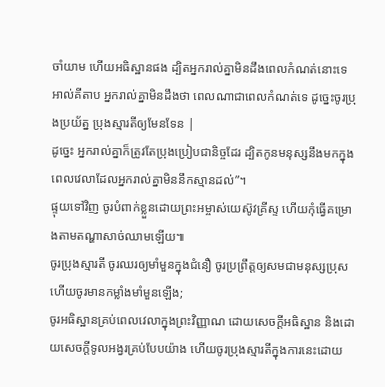ចាំយាម ហើយអធិស្ឋានផង ដ្បិតអ្នករាល់គ្នាមិនដឹងពេលកំណត់នោះទេ អាល់គីតាប អ្នករាល់គ្នាមិនដឹងថា ពេលណាជាពេលកំណត់ទេ ដូច្នេះចូរប្រុងប្រយ័ត្ន ប្រុងស្មារតីឲ្យមែនទែន |
ដូច្នេះ អ្នករាល់គ្នាក៏ត្រូវតែប្រុងប្រៀបជានិច្ចដែរ ដ្បិតកូនមនុស្សនឹងមកក្នុងពេលវេលាដែលអ្នករាល់គ្នាមិននឹកស្មានដល់”។
ផ្ទុយទៅវិញ ចូរបំពាក់ខ្លួនដោយព្រះអម្ចាស់យេស៊ូវគ្រីស្ទ ហើយកុំធ្វើគម្រោងតាមតណ្ហាសាច់ឈាមឡើយ៕
ចូរប្រុងស្មារតី ចូរឈរឲ្យមាំមួនក្នុងជំនឿ ចូរប្រព្រឹត្តឲ្យសមជាមនុស្សប្រុស ហើយចូរមានកម្លាំងមាំមួនឡើង;
ចូរអធិស្ឋានគ្រប់ពេលវេលាក្នុងព្រះវិញ្ញាណ ដោយសេចក្ដីអធិស្ឋាន និងដោយសេចក្ដីទូលអង្វរគ្រប់បែបយ៉ាង ហើយចូរប្រុងស្មារតីក្នុងការនេះដោយ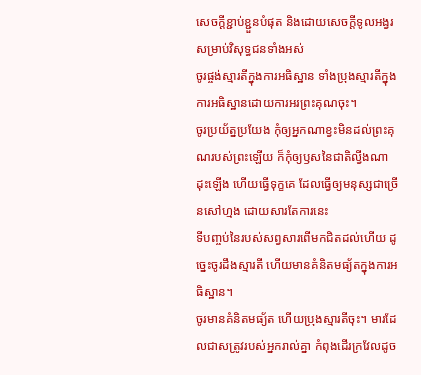សេចក្ដីខ្ជាប់ខ្ជួនបំផុត និងដោយសេចក្ដីទូលអង្វរសម្រាប់វិសុទ្ធជនទាំងអស់
ចូរផ្ចង់ស្មារតីក្នុងការអធិស្ឋាន ទាំងប្រុងស្មារតីក្នុងការអធិស្ឋានដោយការអរព្រះគុណចុះ។
ចូរប្រយ័ត្នប្រយែង កុំឲ្យអ្នកណាខ្វះមិនដល់ព្រះគុណរបស់ព្រះឡើយ ក៏កុំឲ្យឫសនៃជាតិល្វីងណាដុះឡើង ហើយធ្វើទុក្ខគេ ដែលធ្វើឲ្យមនុស្សជាច្រើនសៅហ្មង ដោយសារតែការនេះ
ទីបញ្ចប់នៃរបស់សព្វសារពើមកជិតដល់ហើយ ដូច្នេះចូរដឹងស្មារតី ហើយមានគំនិតមធ្យ័តក្នុងការអធិស្ឋាន។
ចូរមានគំនិតមធ្យ័ត ហើយប្រុងស្មារតីចុះ។ មារដែលជាសត្រូវរបស់អ្នករាល់គ្នា កំពុងដើរក្រវែលដូច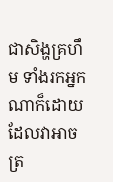ជាសិង្ហគ្រហឹម ទាំងរកអ្នកណាក៏ដោយដែលវាអាចត្រ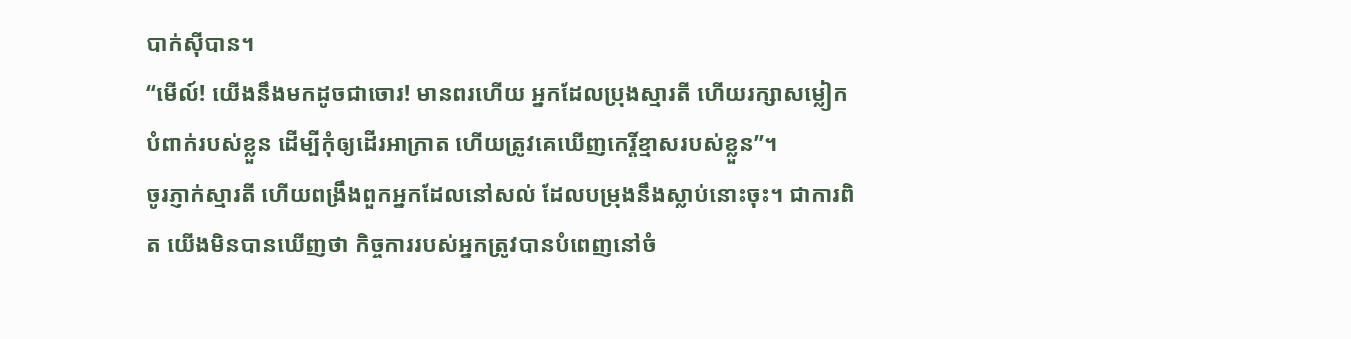បាក់ស៊ីបាន។
“មើល៍! យើងនឹងមកដូចជាចោរ! មានពរហើយ អ្នកដែលប្រុងស្មារតី ហើយរក្សាសម្លៀកបំពាក់របស់ខ្លួន ដើម្បីកុំឲ្យដើរអាក្រាត ហើយត្រូវគេឃើញកេរ្តិ៍ខ្មាសរបស់ខ្លួន”។
ចូរភ្ញាក់ស្មារតី ហើយពង្រឹងពួកអ្នកដែលនៅសល់ ដែលបម្រុងនឹងស្លាប់នោះចុះ។ ជាការពិត យើងមិនបានឃើញថា កិច្ចការរបស់អ្នកត្រូវបានបំពេញនៅចំ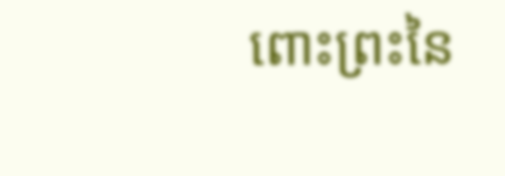ពោះព្រះនៃ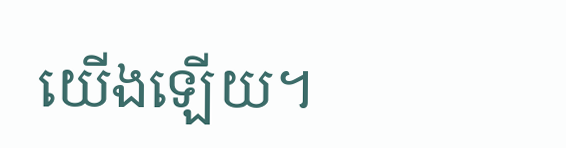យើងឡើយ។